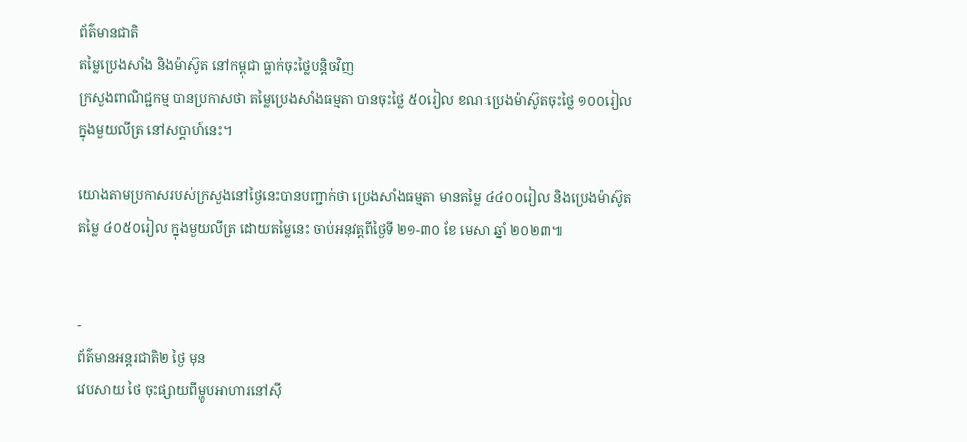ព័ត៌មានជាតិ
តម្លៃប្រេងសាំង និងម៉ាស៊ូត នៅកម្ពុជា ធ្លាក់ចុះថ្លៃបន្តិចវិញ
ក្រសួងពាណិជ្ជកម្ម បានប្រកាសថា តម្លៃប្រេងសាំងធម្មតា បានចុះថ្លៃ ៥០រៀល ខណៈប្រេងម៉ាស៊ូតចុះថ្លៃ ១០០រៀល ក្នុងមួយលីត្រ នៅសប្តាហ៍នេះ។

យោងតាមប្រកាសរបស់ក្រសួងនៅថ្ងៃនេះបានបញ្ជាក់ថា ប្រេងសាំងធម្មតា មានតម្លៃ ៤៤០០រៀល និងប្រេងម៉ាស៊ូតតម្លៃ ៤០៥០រៀល ក្នុងមួយលីត្រ ដោយតម្លៃនេះ ចាប់អនុវត្តពីថ្ងៃទី ២១-៣០ ខែ មេសា ឆ្នាំ ២០២៣៕


-
ព័ត៌មានអន្ដរជាតិ២ ថ្ងៃ មុន
វេបសាយ ថៃ ចុះផ្សាយពីម្ហូបអាហារនៅស៊ី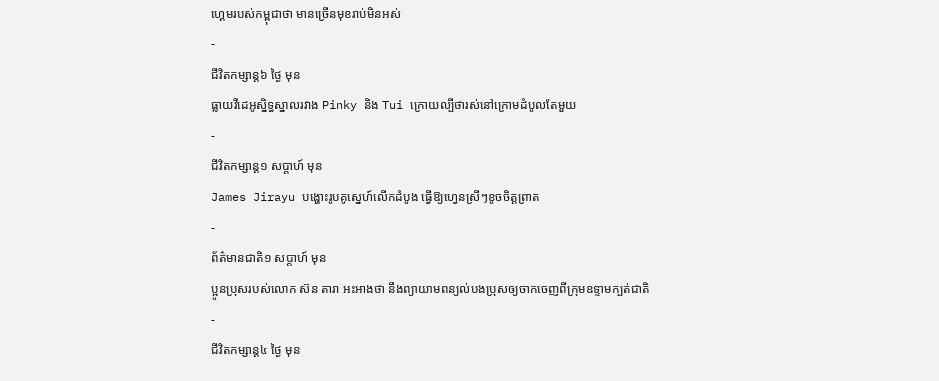ហ្គេមរបស់កម្ពុជាថា មានច្រើនមុខរាប់មិនអស់
-
ជីវិតកម្សាន្ដ៦ ថ្ងៃ មុន
ធ្លាយវីដេអូស្និទ្ធស្នាលរវាង Pinky និង Tui ក្រោយល្បីថារស់នៅក្រោមដំបូលតែមួយ
-
ជីវិតកម្សាន្ដ១ សប្តាហ៍ មុន
James Jirayu បង្ហោះរូបគូស្នេហ៍លើកដំបូង ធ្វើឱ្យហ្វេនស្រីៗខូចចិត្តព្រាត
-
ព័ត៌មានជាតិ១ សប្តាហ៍ មុន
ប្អូនប្រុសរបស់លោក ស៊ន តារា អះអាងថា នឹងព្យាយាមពន្យល់បងប្រុសឲ្យចាកចេញពីក្រុមឧទ្ទាមក្បត់ជាតិ
-
ជីវិតកម្សាន្ដ៤ ថ្ងៃ មុន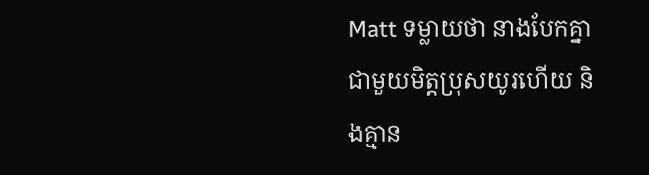Matt ទម្លាយថា នាងបែកគ្នាជាមួយមិត្តប្រុសយូរហើយ និងគ្មាន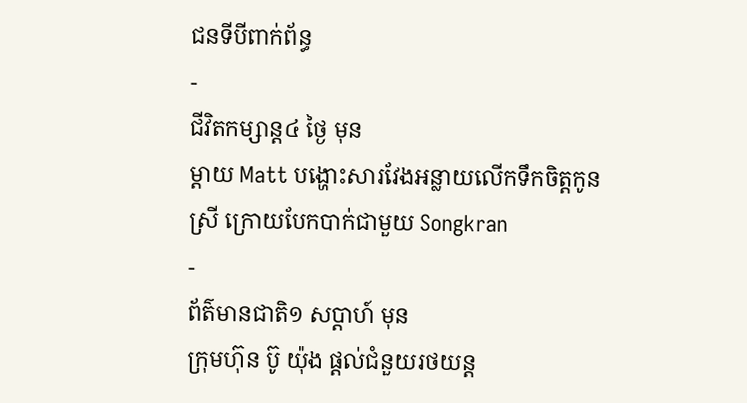ជនទីបីពាក់ព័ន្ធ
-
ជីវិតកម្សាន្ដ៤ ថ្ងៃ មុន
ម្ដាយ Matt បង្ហោះសារវែងអន្លាយលើកទឹកចិត្តកូនស្រី ក្រោយបែកបាក់ជាមួយ Songkran
-
ព័ត៌មានជាតិ១ សប្តាហ៍ មុន
ក្រុមហ៊ុន ប៊ូ យ៉ុង ផ្ដល់ជំនួយរថយន្ត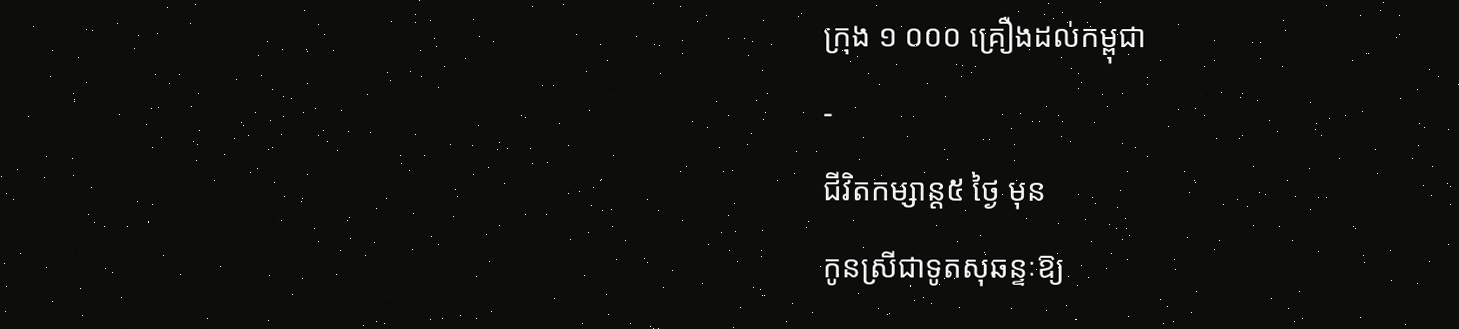ក្រុង ១ ០០០ គ្រឿងដល់កម្ពុជា
-
ជីវិតកម្សាន្ដ៥ ថ្ងៃ មុន
កូនស្រីជាទូតសុឆន្ទៈឱ្យ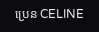ប្រេន CELINE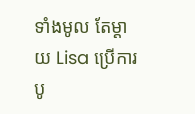ទាំងមូល តែម្ដាយ Lisa ប្រើការបូ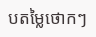បតម្លៃថោកៗ